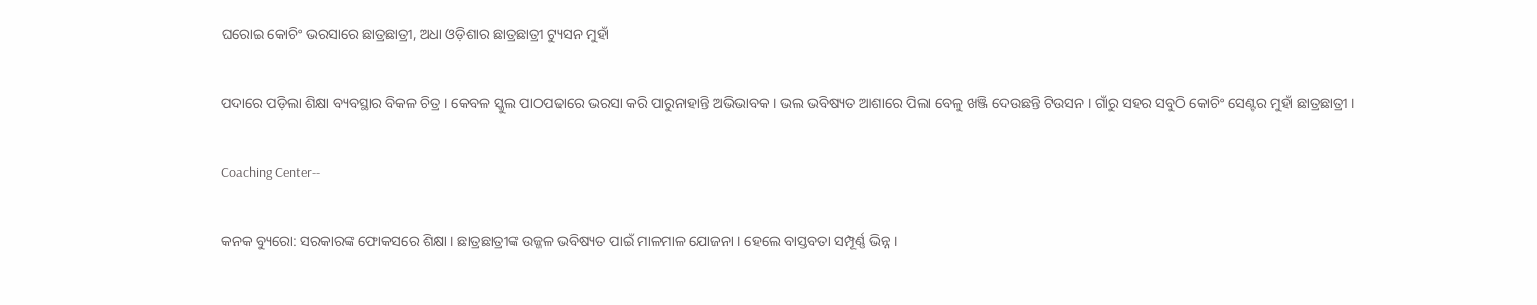ଘରୋଇ କୋଚିଂ ଭରସାରେ ଛାତ୍ରଛାତ୍ରୀ, ଅଧା ଓଡ଼ିଶାର ଛାତ୍ରଛାତ୍ରୀ ଟ୍ୟୁସନ ମୁହାଁ

ପଦାରେ ପଡ଼ିଲା ଶିକ୍ଷା ବ୍ୟବସ୍ଥାର ବିକଳ ଚିତ୍ର । କେବଳ ସ୍କୁଲ ପାଠପଢାରେ ଭରସା କରି ପାରୁନାହାନ୍ତି ଅଭିଭାବକ । ଭଲ ଭବିଷ୍ୟତ ଆଶାରେ ପିଲା ବେଳୁ ଖଞ୍ଜି ଦେଉଛନ୍ତି ଟିଉସନ । ଗାଁରୁ ସହର ସବୁଠି କୋଚିଂ ସେଣ୍ଟର ମୁହାଁ ଛାତ୍ରଛାତ୍ରୀ ।

Coaching Center--

କନକ ବ୍ୟୁରୋ: ସରକାରଙ୍କ ଫୋକସରେ ଶିକ୍ଷା । ଛାତ୍ରଛାତ୍ରୀଙ୍କ ଉଜ୍ଜଳ ଭବିଷ୍ୟତ ପାଇଁ ମାଳମାଳ ଯୋଜନା । ହେଲେ ବାସ୍ତବତା ସମ୍ପୂର୍ଣ୍ଣ ଭିନ୍ନ ।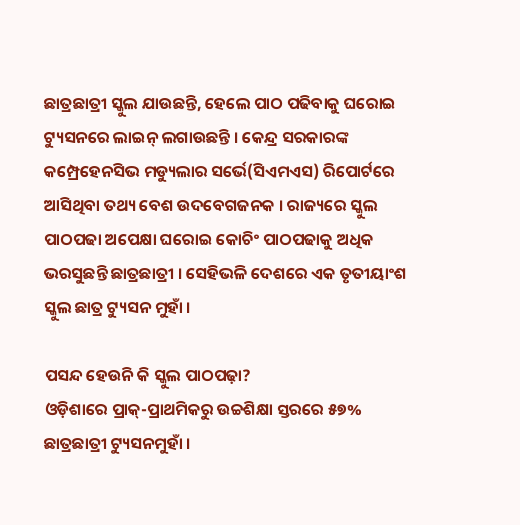ଛାତ୍ରଛାତ୍ରୀ ସ୍କୁଲ ଯାଉଛନ୍ତି, ହେଲେ ପାଠ ପଢିବାକୁ ଘରୋଇ ଟ୍ୟୁସନରେ ଲାଇନ୍ ଲଗାଉଛନ୍ତି । କେନ୍ଦ୍ର ସରକାରଙ୍କ କମ୍ପ୍ରେହେନସିଭ ମଡ୍ୟୁଲାର ସର୍ଭେ(ସିଏମଏସ) ରିପୋର୍ଟରେ ଆସିଥିବା ତଥ୍ୟ ବେଶ ଉଦବେଗଜନକ । ରାଜ୍ୟରେ ସ୍କୁଲ ପାଠପଢା ଅପେକ୍ଷା ଘରୋଇ କୋଚିଂ ପାଠପଢାକୁ ଅଧିକ ଭରସୁଛନ୍ତି ଛାତ୍ରଛାତ୍ରୀ । ସେହିଭଳି ଦେଶରେ ଏକ ତୃତୀୟାଂଶ ସ୍କୁଲ ଛାତ୍ର ଟ୍ୟୁସନ ମୁହାଁ ।

ପସନ୍ଦ ହେଉନି କି ସ୍କୁଲ ପାଠପଢ଼ା?
ଓଡ଼ିଶାରେ ପ୍ରାକ୍-ପ୍ରାଥମିକରୁ ଉଚ୍ଚଶିକ୍ଷା ସ୍ତରରେ ୫୭% ଛାତ୍ରଛାତ୍ରୀ ଟ୍ୟୁସନମୁହାଁ ।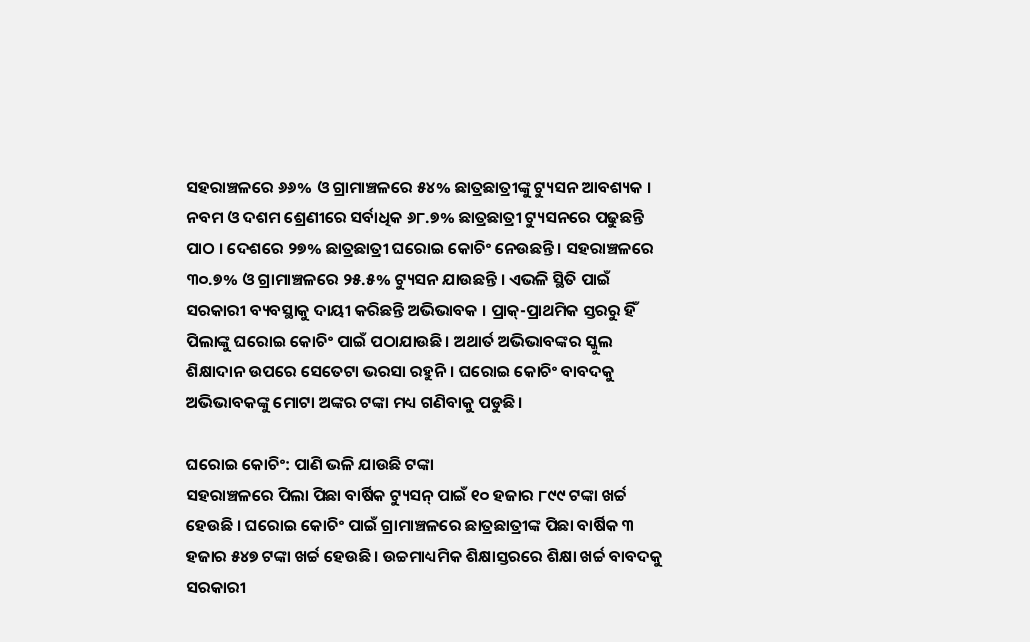ସହରାଞ୍ଚଳରେ ୬୬% ଓ ଗ୍ରାମାଞ୍ଚଳରେ ୫୪% ଛାତ୍ରଛାତ୍ରୀଙ୍କୁ ଟ୍ୟୁସନ ଆବଶ୍ୟକ । ନବମ ଓ ଦଶମ ଶ୍ରେଣୀରେ ସର୍ବାଧିକ ୬୮.୭% ଛାତ୍ରଛାତ୍ରୀ ଟ୍ୟୁସନରେ ପଢୁଛନ୍ତି ପାଠ । ଦେଶରେ ୨୭% ଛାତ୍ରଛାତ୍ରୀ ଘରୋଇ କୋଚିଂ ନେଉଛନ୍ତି । ସହରାଞ୍ଚଳରେ ୩୦.୭% ଓ ଗ୍ରାମାଞ୍ଚଳରେ ୨୫.୫% ଟ୍ୟୁସନ ଯାଉଛନ୍ତି । ଏଭଳି ସ୍ଥିତି ପାଇଁ ସରକାରୀ ବ୍ୟବସ୍ଥାକୁ ଦାୟୀ କରିଛନ୍ତି ଅଭିଭାବକ । ପ୍ରାକ୍-ପ୍ରାଥମିକ ସ୍ତରରୁ ହିଁ ପିଲାଙ୍କୁ ଘରୋଇ କୋଚିଂ ପାଇଁ ପଠାଯାଉଛି। ଅଥାର୍ତ ଅଭିଭାବଙ୍କର ସ୍କୁଲ ଶିକ୍ଷାଦାନ ଉପରେ ସେତେଟା ଭରସା ରହୁନି। ଘରୋଇ କୋଚିଂ ବାବଦକୁ ଅଭିଭାବକଙ୍କୁ ମୋଟା ଅଙ୍କର ଟଙ୍କା ମଧ୍ୟ ଗଣିବାକୁ ପଡୁଛି।

ଘରୋଇ କୋଚିଂ: ପାଣି ଭଳି ଯାଉଛି ଟଙ୍କା
ସହରାଞ୍ଚଳରେ ପିଲା ପିଛା ବାର୍ଷିକ ଟ୍ୟୁସନ୍ ପାଇଁ ୧୦ ହଜାର ୮୯୯ ଟଙ୍କା ଖର୍ଚ୍ଚ ହେଉଛି । ଘରୋଇ କୋଚିଂ ପାଇଁ ଗ୍ରାମାଞ୍ଚଳରେ ଛାତ୍ରଛାତ୍ରୀଙ୍କ ପିଛା ବାର୍ଷିକ ୩ ହଜାର ୫୪୭ ଟଙ୍କା ଖର୍ଚ୍ଚ ହେଉଛି । ଉଚ୍ଚମାଧ୍ୟମିକ ଶିକ୍ଷାସ୍ତରରେ ଶିକ୍ଷା ଖର୍ଚ୍ଚ ବାବଦକୁ ସରକାରୀ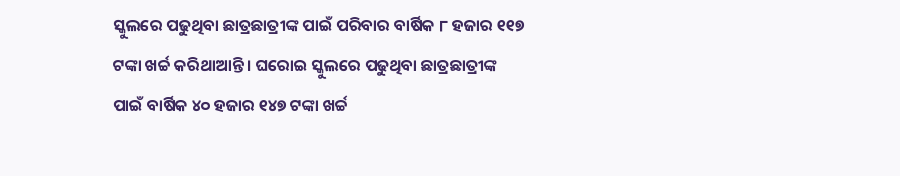ସ୍କୁଲରେ ପଢୁଥିବା ଛାତ୍ରଛାତ୍ରୀଙ୍କ ପାଇଁ ପରିବାର ବାର୍ଷିକ ୮ ହଜାର ୧୧୭ ଟଙ୍କା ଖର୍ଚ୍ଚ କରିଥାଆନ୍ତି । ଘରୋଇ ସ୍କୁଲରେ ପଢୁଥିବା ଛାତ୍ରଛାତ୍ରୀଙ୍କ ପାଇଁ ବାର୍ଷିକ ୪୦ ହଜାର ୧୪୭ ଟଙ୍କା ଖର୍ଚ୍ଚ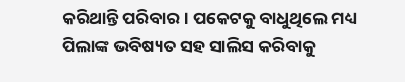କରିଥାନ୍ତି ପରିବାର । ପକେଟକୁ ବାଧୁଥିଲେ ମଧ୍ୟ ପିଲାଙ୍କ ଭବିଷ୍ୟତ ସହ ସାଲିସ କରିବାକୁ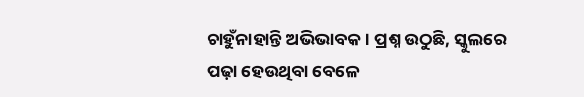ଚାହୁଁନାହାନ୍ତି ଅଭିଭାବକ। ପ୍ରଶ୍ନ ଉଠୁଛି, ସ୍କୁଲରେ ପଢ଼ା ହେଉଥିବା ବେଳେ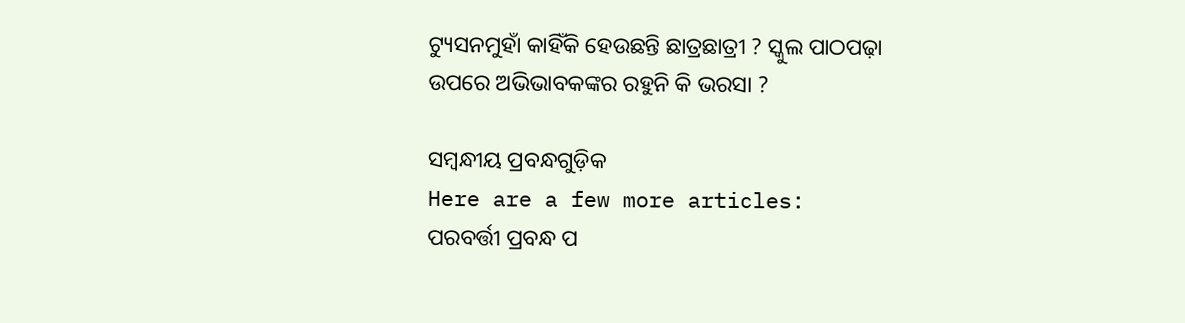ଟ୍ୟୁସନମୁହାଁ କାହିଁକି ହେଉଛନ୍ତି ଛାତ୍ରଛାତ୍ରୀ ? ସ୍କୁଲ ପାଠପଢ଼ା ଉପରେ ଅଭିଭାବକଙ୍କର ରହୁନି କି ଭରସା ?

ସମ୍ବନ୍ଧୀୟ ପ୍ରବନ୍ଧଗୁଡ଼ିକ
Here are a few more articles:
ପରବର୍ତ୍ତୀ ପ୍ରବନ୍ଧ ପ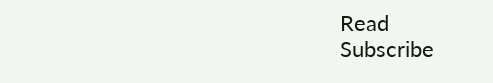Read
Subscribe